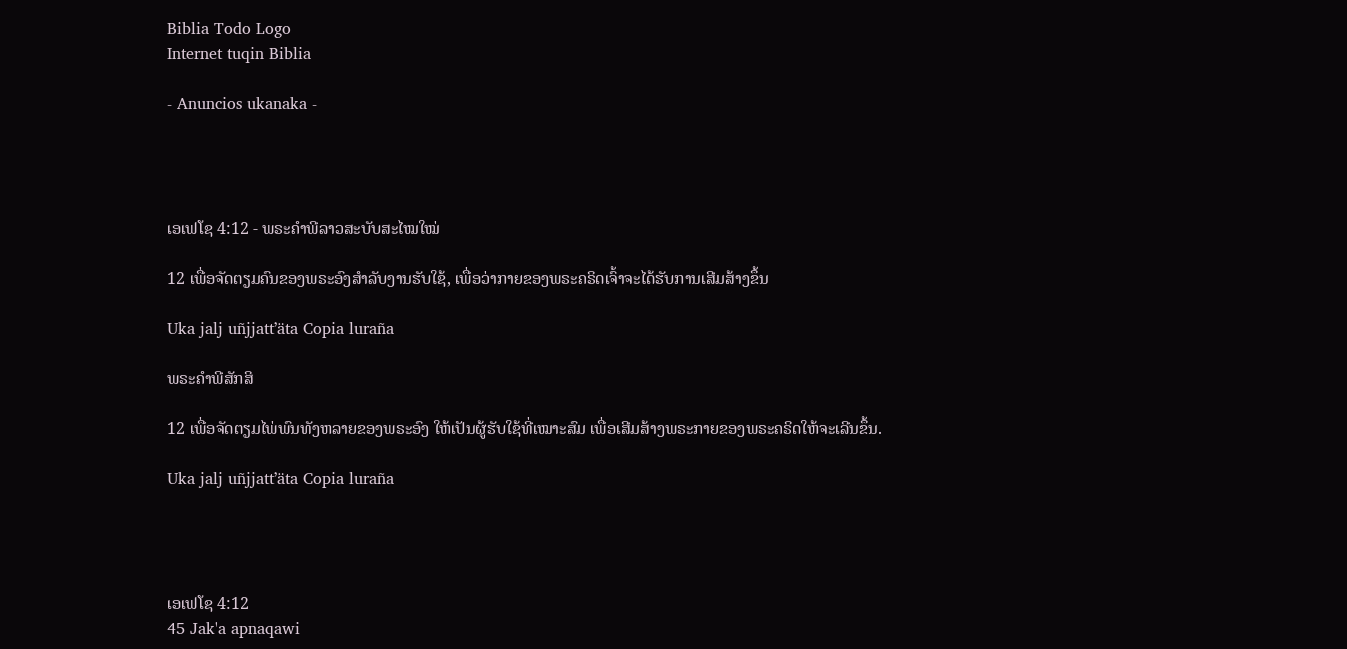Biblia Todo Logo
Internet tuqin Biblia

- Anuncios ukanaka -




ເອເຟໂຊ 4:12 - ພຣະຄຳພີລາວສະບັບສະໄໝໃໝ່

12 ເພື່ອຈັດຕຽມຄົນຂອງພຣະອົງສຳລັບງານຮັບໃຊ້, ເພື່ອວ່າກາຍຂອງພຣະຄຣິດເຈົ້າຈະໄດ້ຮັບການເສີມສ້າງຂຶ້ນ

Uka jalj uñjjattʼäta Copia luraña

ພຣະຄຳພີສັກສິ

12 ເພື່ອຈັດຕຽມໄພ່ພົນທັງຫລາຍຂອງພຣະອົງ ໃຫ້ເປັນຜູ້ຮັບໃຊ້ທີ່ເໝາະສົມ ເພື່ອເສີມສ້າງພຣະກາຍຂອງພຣະຄຣິດໃຫ້ຈະເລີນຂຶ້ນ.

Uka jalj uñjjattʼäta Copia luraña




ເອເຟໂຊ 4:12
45 Jak'a apnaqawi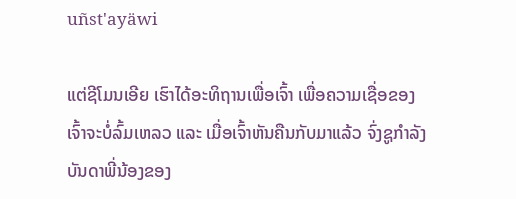uñst'ayäwi

ແຕ່ຊີໂມນເອີຍ ເຮົາໄດ້ອະທິຖານເພື່ອເຈົ້າ ເພື່ອຄວາມເຊື່ອຂອງເຈົ້າຈະບໍ່ລົ້ມເຫລວ ແລະ ເມື່ອເຈົ້າຫັນຄືນກັບມາແລ້ວ ຈົ່ງຊູກຳລັງບັນດາພີ່ນ້ອງຂອງ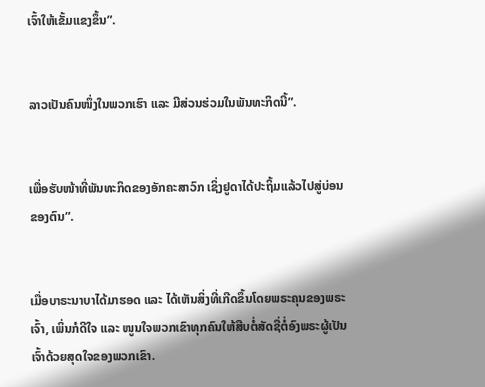ເຈົ້າໃຫ້ເຂັ້ມແຂງຂຶ້ນ”.


ລາວເປັນຄົນໜຶ່ງໃນພວກເຮົາ ແລະ ມີສ່ວນຮ່ວມໃນພັນທະກິດນີ້”.


ເພື່ອຮັບໜ້າທີ່ພັນທະກິດຂອງອັກຄະສາວົກ ເຊິ່ງຢູດາໄດ້ປະຖິ້ມແລ້ວໄປສູ່ບ່ອນຂອງຕົນ”.


ເມື່ອບາຣະນາບາໄດ້ມາຮອດ ແລະ ໄດ້ເຫັນສິ່ງທີ່ເກີດຂຶ້ນໂດຍພຣະຄຸນຂອງພຣະເຈົ້າ, ເພິ່ນກໍດີໃຈ ແລະ ໜູນໃຈພວກເຂົາທຸກຄົນໃຫ້ສືບຕໍ່ສັດຊື່ຕໍ່ອົງພຣະຜູ້ເປັນເຈົ້າດ້ວຍສຸດໃຈຂອງພວກເຂົາ.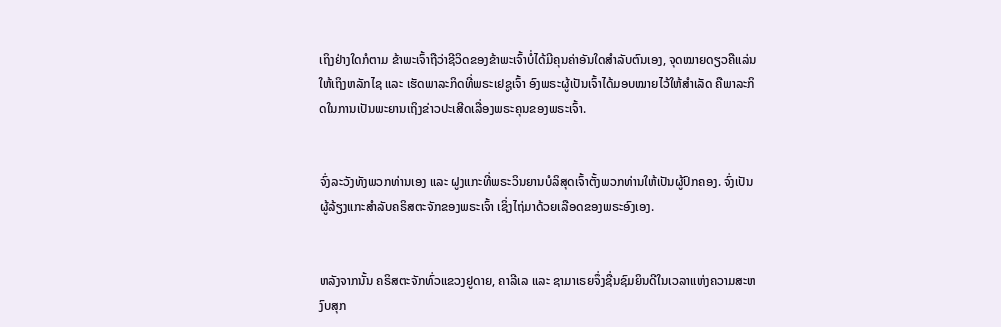ເຖິງຢ່າງໃດກໍຕາມ ຂ້າພະເຈົ້າຖືວ່າຊີວິດຂອງຂ້າພະເຈົ້າບໍ່ໄດ້ມີຄຸນຄ່າອັນໃດສຳລັບຕົນເອງ, ຈຸດໝາຍດຽວຄືແລ່ນໃຫ້ເຖິງຫລັກໄຊ ແລະ ເຮັດພາລະກິດທີ່ພຣະເຢຊູເຈົ້າ ອົງພຣະຜູ້ເປັນເຈົ້າໄດ້ມອບໝາຍໄວ້ໃຫ້ສຳເລັດ ຄືພາລະກິດໃນການເປັນພະຍານເຖິງຂ່າວປະເສີດເລື່ອງພຣະຄຸນຂອງພຣະເຈົ້າ.


ຈົ່ງລະວັງທັງພວກທ່ານເອງ ແລະ ຝູງແກະທີ່ພຣະວິນຍານບໍລິສຸດເຈົ້າຕັ້ງພວກທ່ານໃຫ້ເປັນຜູ້ປົກຄອງ. ຈົ່ງເປັນຜູ້ລ້ຽງແກະສຳລັບຄຣິສຕະຈັກຂອງພຣະເຈົ້າ ເຊິ່ງໄຖ່ມາດ້ວຍເລືອດຂອງພຣະອົງເອງ.


ຫລັງຈາກນັ້ນ ຄຣິສຕະຈັກທົ່ວແຂວງຢູດາຍ, ຄາລີເລ ແລະ ຊາມາເຣຍຈຶ່ງຊື່ນຊົມຍິນດີໃນເວລາແຫ່ງຄວາມສະຫງົບສຸກ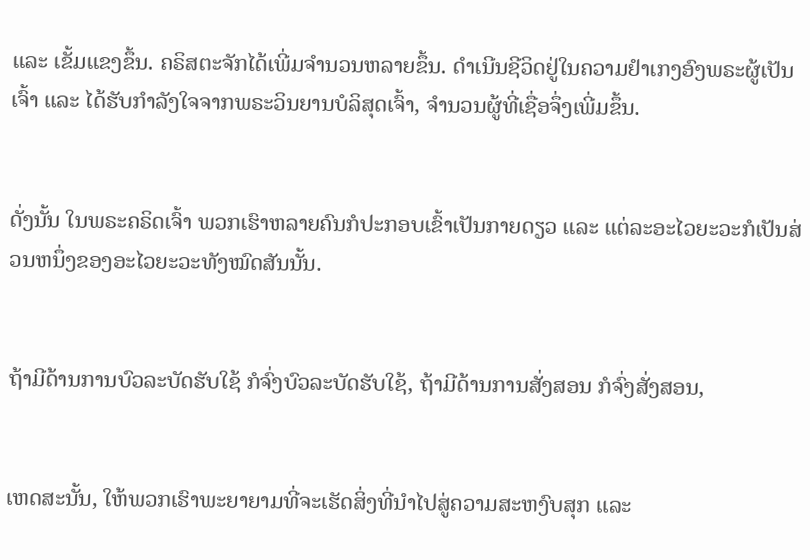ແລະ ເຂັ້ມແຂງຂຶ້ນ. ຄຣິສຕະຈັກໄດ້ເພີ່ມຈຳນວນຫລາຍຂຶ້ນ. ດຳເນີນຊີວິດຢູ່ໃນຄວາມຢຳເກງອົງພຣະຜູ້ເປັນເຈົ້າ ແລະ ໄດ້ຮັບກຳລັງໃຈຈາກພຣະວິນຍານບໍລິສຸດເຈົ້າ, ຈຳນວນຜູ້ທີ່ເຊື່ອຈຶ່ງເພີ່ມຂຶ້ນ.


ດັ່ງນັ້ນ ໃນພຣະຄຣິດເຈົ້າ ພວກເຮົາຫລາຍຄົນກໍປະກອບເຂົ້າເປັນກາຍດຽວ ແລະ ແຕ່ລະອະໄວຍະວະກໍເປັນສ່ວນຫນຶ່ງຂອງອະໄວຍະວະທັງໝົດສັນນັ້ນ.


ຖ້າມີດ້ານການບົວລະບັດຮັບໃຊ້ ກໍຈົ່ງບົວລະບັດຮັບໃຊ້, ຖ້າມີດ້ານການສັ່ງສອນ ກໍຈົ່ງສັ່ງສອນ,


ເຫດສະນັ້ນ, ໃຫ້ພວກເຮົາພະຍາຍາມທີ່ຈະເຮັດສິ່ງທີ່ນຳໄປສູ່ຄວາມສະຫງົບສຸກ ແລະ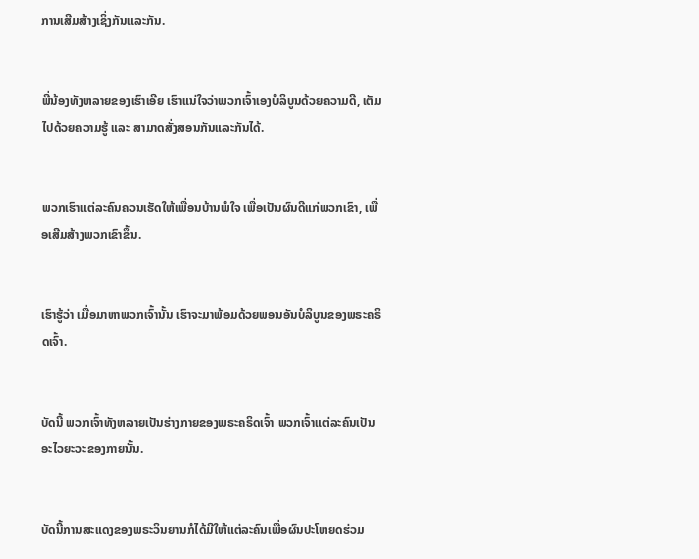ການເສີມສ້າງເຊິ່ງກັນແລະກັນ.


ພີ່ນ້ອງທັງຫລາຍຂອງເຮົາເອີຍ ເຮົາແນ່ໃຈວ່າພວກເຈົ້າເອງບໍລິບູນດ້ວຍຄວາມດີ, ເຕັມໄປດ້ວຍຄວາມຮູ້ ແລະ ສາມາດສັ່ງສອນກັນແລະກັນໄດ້.


ພວກເຮົາແຕ່ລະຄົນຄວນເຮັດໃຫ້ເພື່ອນບ້ານພໍໃຈ ເພື່ອເປັນຜົນດີແກ່ພວກເຂົາ, ເພື່ອເສີມສ້າງພວກເຂົາຂຶ້ນ.


ເຮົາຮູ້ວ່າ ເມື່ອມາຫາພວກເຈົ້ານັ້ນ ເຮົາຈະມາພ້ອມດ້ວຍພອນອັນບໍລິບູນຂອງພຣະຄຣິດເຈົ້າ.


ບັດນີ້ ພວກເຈົ້າທັງຫລາຍເປັນຮ່າງກາຍຂອງພຣະຄຣິດເຈົ້າ ພວກເຈົ້າແຕ່ລະຄົນເປັນອະໄວຍະວະຂອງກາຍນັ້ນ.


ບັດນີ້ການສະແດງຂອງພຣະວິນຍານກໍໄດ້ມີໃຫ້ແຕ່ລະຄົນເພື່ອຜົນປະໂຫຍດຮ່ວມ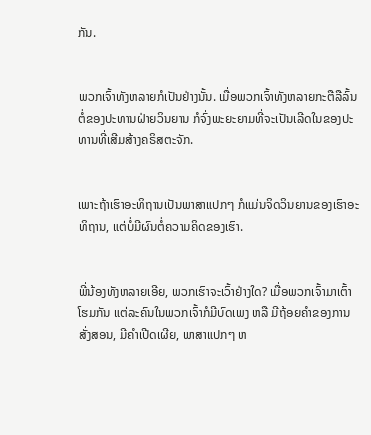ກັນ.


ພວກເຈົ້າທັງຫລາຍກໍເປັນຢ່າງນັ້ນ. ເມື່ອພວກເຈົ້າທັງຫລາຍກະຕືລືລົ້ນຕໍ່ຂອງປະທານຝ່າຍວິນຍານ ກໍຈົ່ງພະຍະຍາມທີ່ຈະເປັນເລີດໃນຂອງປະທານທີ່ເສີມສ້າງຄຣິສຕະຈັກ.


ເພາະຖ້າເຮົາອະທິຖານເປັນພາສາແປກໆ ກໍແມ່ນຈິດວິນຍານຂອງເຮົາອະທິຖານ, ແຕ່ບໍ່ມີຜົນຕໍ່ຄວາມຄິດຂອງເຮົາ.


ພີ່ນ້ອງທັງຫລາຍເອີຍ, ພວກເຮົາຈະເວົ້າຢ່າງໃດ? ເມື່ອພວກເຈົ້າມາເຕົ້າໂຮມກັນ ແຕ່ລະຄົນໃນພວກເຈົ້າກໍມີບົດເພງ ຫລື ມີຖ້ອຍຄຳຂອງການສັ່ງສອນ, ມີຄຳເປີດເຜີຍ, ພາສາແປກໆ ຫ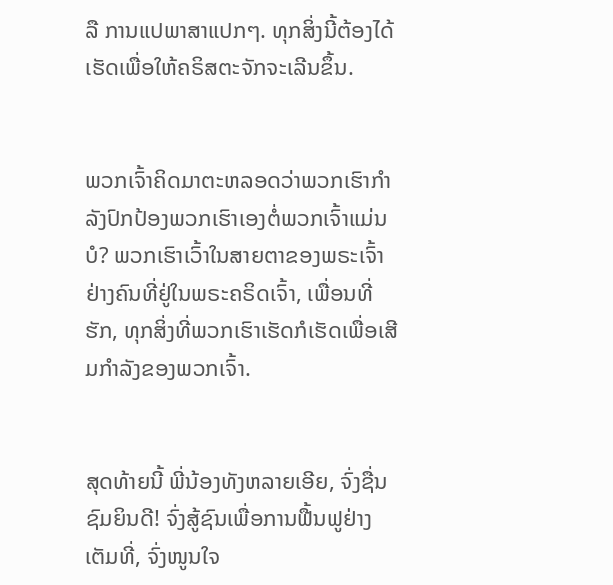ລື ການແປພາສາແປກໆ. ທຸກສິ່ງນີ້ຕ້ອງໄດ້ເຮັດເພື່ອໃຫ້ຄຣິສຕະຈັກຈະເລີນຂຶ້ນ.


ພວກເຈົ້າຄິດມາຕະຫລອດວ່າພວກເຮົາກຳລັງປົກປ້ອງພວກເຮົາເອງຕໍ່ພວກເຈົ້າແມ່ນບໍ? ພວກເຮົາເວົ້າໃນສາຍຕາຂອງພຣະເຈົ້າຢ່າງຄົນທີ່ຢູ່ໃນພຣະຄຣິດເຈົ້າ, ເພື່ອນທີ່ຮັກ, ທຸກສິ່ງທີ່ພວກເຮົາເຮັດກໍເຮັດເພື່ອເສີມກຳລັງຂອງພວກເຈົ້າ.


ສຸດທ້າຍນີ້ ພີ່ນ້ອງທັງຫລາຍເອີຍ, ຈົ່ງຊື່ນຊົມຍິນດີ! ຈົ່ງສູ້ຊົນເພື່ອການຟື້ນຟູຢ່າງເຕັມທີ່, ຈົ່ງໜູນໃຈ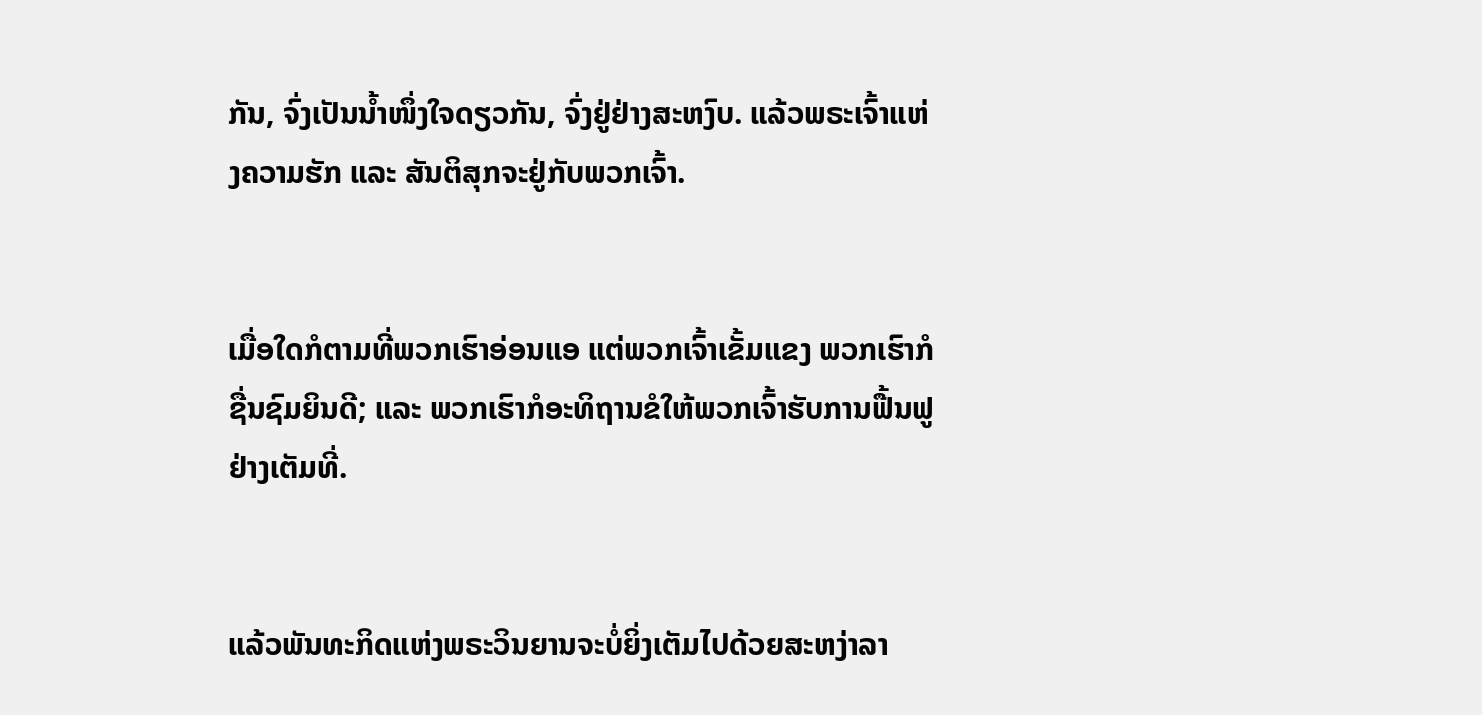ກັນ, ຈົ່ງເປັນນ້ຳໜຶ່ງໃຈດຽວກັນ, ຈົ່ງຢູ່ຢ່າງສະຫງົບ. ແລ້ວພຣະເຈົ້າແຫ່ງຄວາມຮັກ ແລະ ສັນຕິສຸກຈະຢູ່ກັບພວກເຈົ້າ.


ເມື່ອໃດກໍຕາມທີ່ພວກເຮົາອ່ອນແອ ແຕ່ພວກເຈົ້າເຂັ້ມແຂງ ພວກເຮົາກໍຊື່ນຊົມຍິນດີ; ແລະ ພວກເຮົາກໍອະທິຖານຂໍໃຫ້ພວກເຈົ້າຮັບການຟື້ນຟູຢ່າງເຕັມທີ່.


ແລ້ວພັນທະກິດແຫ່ງພຣະວິນຍານຈະບໍ່ຍິ່ງເຕັມໄປດ້ວຍສະຫງ່າລາ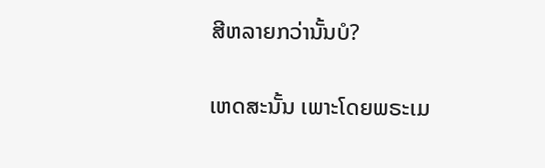ສີຫລາຍກວ່ານັ້ນບໍ?


ເຫດສະນັ້ນ ເພາະໂດຍພຣະເມ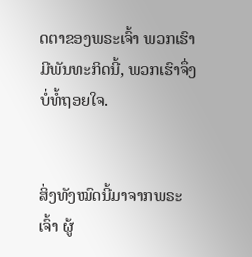ດຕາຂອງພຣະເຈົ້າ ພວກເຮົາມີພັນທະກິດນີ້, ພວກເຮົາຈຶ່ງບໍ່ທໍ້ຖອຍໃຈ.


ສິ່ງທັງໝົດນີ້ມາຈາກພຣະເຈົ້າ ຜູ້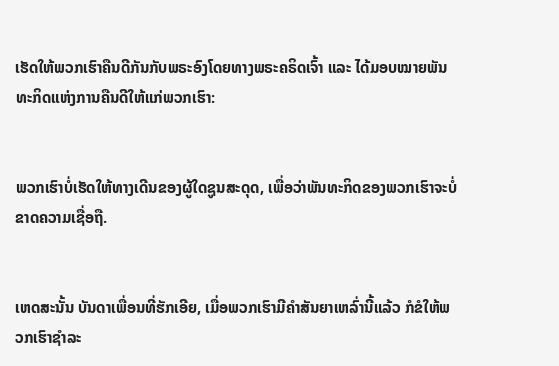ເຮັດໃຫ້ພວກເຮົາຄືນດີກັນກັບພຣະອົງໂດຍທາງພຣະຄຣິດເຈົ້າ ແລະ ໄດ້ມອບໝາຍພັນທະກິດແຫ່ງການຄືນດີໃຫ້ແກ່ພວກເຮົາ:


ພວກເຮົາບໍ່ເຮັດໃຫ້ທາງເດີນຂອງຜູ້ໃດຊູນສະດຸດ, ເພື່ອວ່າພັນທະກິດຂອງພວກເຮົາຈະບໍ່ຂາດຄວາມເຊື່ອຖື.


ເຫດສະນັ້ນ ບັນດາເພື່ອນທີ່ຮັກເອີຍ, ເມື່ອພວກເຮົາມີຄຳສັນຍາເຫລົ່ານີ້ແລ້ວ ກໍຂໍໃຫ້ພວກເຮົາຊຳລະ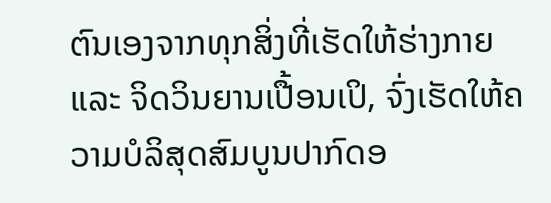ຕົນເອງຈາກທຸກສິ່ງທີ່ເຮັດໃຫ້ຮ່າງກາຍ ແລະ ຈິດວິນຍານເປື້ອນເປິ, ຈົ່ງເຮັດໃຫ້ຄວາມບໍລິສຸດສົມບູນປາກົດອ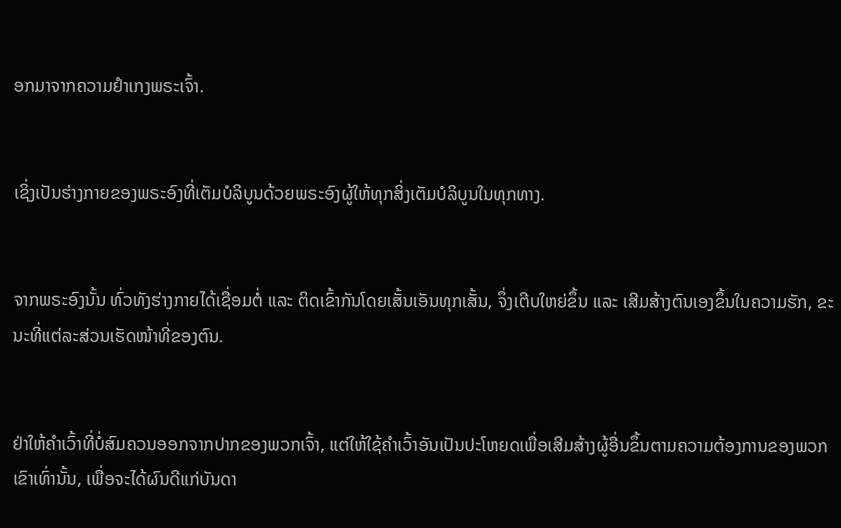ອກມາຈາກຄວາມຢຳເກງພຣະເຈົ້າ.


ເຊິ່ງເປັນຮ່າງກາຍຂອງພຣະອົງທີ່ເຕັມບໍລິບູນດ້ວຍພຣະອົງຜູ້ໃຫ້ທຸກສິ່ງເຕັມບໍລິບູນໃນທຸກທາງ.


ຈາກພຣະອົງນັ້ນ ທົ່ວທັງຮ່າງກາຍໄດ້ເຊື່ອມຕໍ່ ແລະ ຕິດເຂົ້າກັນໂດຍເສັ້ນເອັນທຸກເສັ້ນ, ຈຶ່ງເຕີບໃຫຍ່ຂຶ້ນ ແລະ ເສີມສ້າງຕົນເອງຂຶ້ນໃນຄວາມຮັກ, ຂະນະທີ່ແຕ່ລະສ່ວນເຮັດໜ້າທີ່ຂອງຕົນ.


ຢ່າໃຫ້ຄຳເວົ້າທີ່ບໍ່ສົມຄວນອອກຈາກປາກຂອງພວກເຈົ້າ, ແຕ່ໃຫ້ໃຊ້ຄຳເວົ້າອັນເປັນປະໂຫຍດເພື່ອເສີມສ້າງຜູ້ອື່ນຂຶ້ນຕາມຄວາມຕ້ອງການຂອງພວກເຂົາເທົ່ານັ້ນ, ເພື່ອຈະໄດ້ຜົນດີແກ່ບັນດາ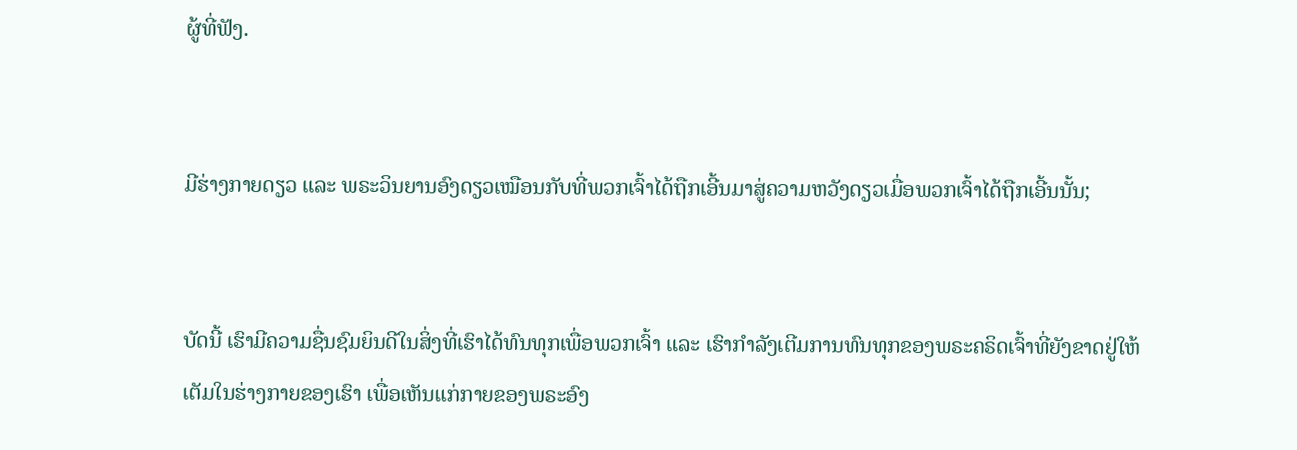ຜູ້ທີ່ຟັງ.


ມີຮ່າງກາຍດຽວ ແລະ ພຣະວິນຍານອົງດຽວເໝືອນກັບທີ່ພວກເຈົ້າໄດ້ຖືກເອີ້ນມາສູ່ຄວາມຫວັງດຽວເມື່ອພວກເຈົ້າໄດ້ຖືກເອີ້ນນັ້ນ;


ບັດນີ້ ເຮົາມີຄວາມຊື່ນຊົມຍິນດີໃນສິ່ງທີ່ເຮົາໄດ້ທົນທຸກເພື່ອພວກເຈົ້າ ແລະ ເຮົາກຳລັງເຕີມການທົນທຸກຂອງພຣະຄຣິດເຈົ້າທີ່ຍັງຂາດຢູ່ໃຫ້ເຕັມໃນຮ່າງກາຍຂອງເຮົາ ເພື່ອເຫັນແກ່ກາຍຂອງພຣະອົງ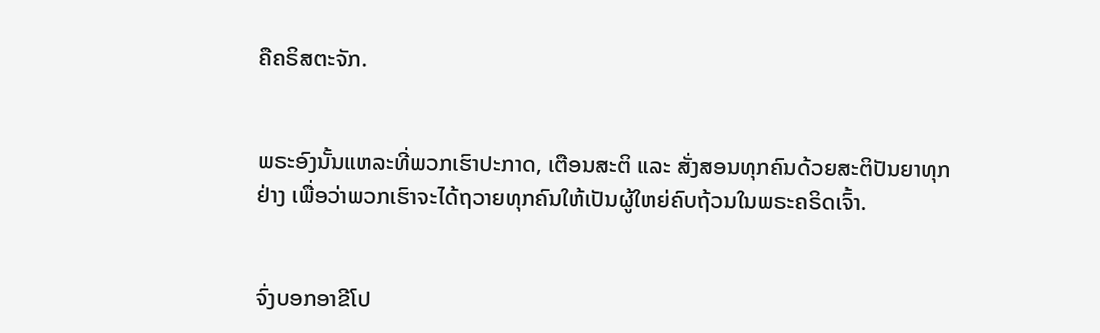ຄືຄຣິສຕະຈັກ.


ພຣະອົງນັ້ນແຫລະທີ່ພວກເຮົາປະກາດ, ເຕືອນສະຕິ ແລະ ສັ່ງສອນທຸກຄົນດ້ວຍສະຕິປັນຍາທຸກຢ່າງ ເພື່ອວ່າພວກເຮົາຈະໄດ້ຖວາຍທຸກຄົນໃຫ້ເປັນຜູ້ໃຫຍ່ຄົບຖ້ວນໃນພຣະຄຣິດເຈົ້າ.


ຈົ່ງບອກອາຂີໂປ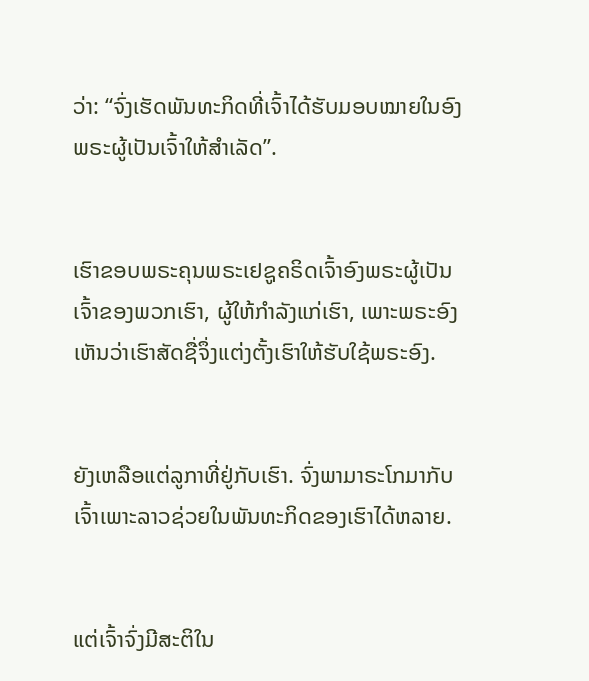ວ່າ: “ຈົ່ງເຮັດພັນທະກິດທີ່ເຈົ້າໄດ້ຮັບມອບໝາຍໃນອົງພຣະຜູ້ເປັນເຈົ້າໃຫ້ສຳເລັດ”.


ເຮົາຂອບພຣະຄຸນພຣະເຢຊູຄຣິດເຈົ້າອົງພຣະຜູ້ເປັນເຈົ້າຂອງພວກເຮົາ, ຜູ້ໃຫ້ກຳລັງແກ່ເຮົາ, ເພາະພຣະອົງເຫັນວ່າເຮົາສັດຊື່ຈຶ່ງແຕ່ງຕັ້ງເຮົາໃຫ້ຮັບໃຊ້ພຣະອົງ.


ຍັງເຫລືອແຕ່ລູກາທີ່ຢູ່ກັບເຮົາ. ຈົ່ງພາມາຣະໂກມາກັບເຈົ້າເພາະລາວຊ່ວຍໃນພັນທະກິດຂອງເຮົາໄດ້ຫລາຍ.


ແຕ່ເຈົ້າຈົ່ງມີສະຕິໃນ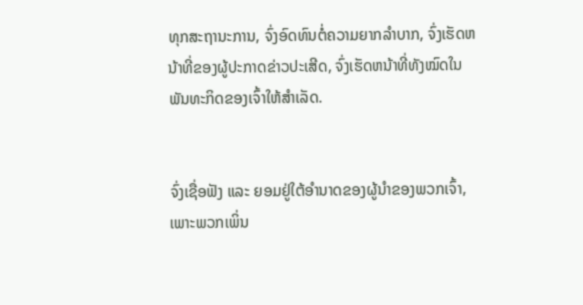ທຸກສະຖານະການ, ຈົ່ງອົດທົນຕໍ່ຄວາມຍາກລຳບາກ, ຈົ່ງເຮັດຫນ້າທີ່ຂອງຜູ້ປະກາດຂ່າວປະເສີດ, ຈົ່ງເຮັດຫນ້າທີ່ທັງໝົດໃນພັນທະກິດຂອງເຈົ້າໃຫ້ສຳເລັດ.


ຈົ່ງເຊື່ອຟັງ ແລະ ຍອມຢູ່ໃຕ້ອຳນາດຂອງຜູ້ນຳຂອງພວກເຈົ້າ, ເພາະພວກເພິ່ນ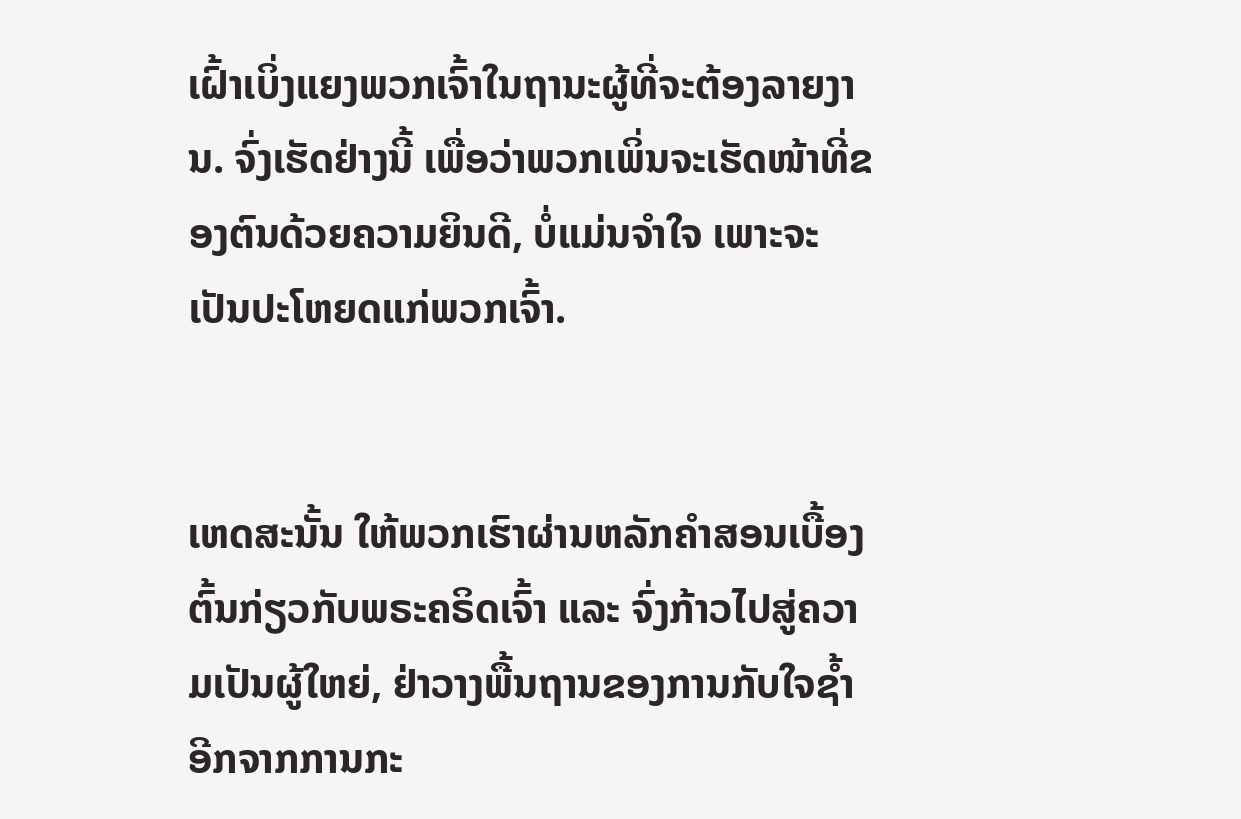ເຝົ້າເບິ່ງແຍງພວກເຈົ້າໃນຖານະຜູ້ທີ່ຈະຕ້ອງລາຍງານ. ຈົ່ງເຮັດຢ່າງນີ້ ເພື່ອວ່າພວກເພິ່ນຈະເຮັດໜ້າທີ່ຂອງຕົນດ້ວຍຄວາມຍິນດີ, ບໍ່ແມ່ນຈໍາໃຈ ເພາະຈະເປັນປະໂຫຍດແກ່ພວກເຈົ້າ.


ເຫດສະນັ້ນ ໃຫ້ພວກເຮົາຜ່ານຫລັກຄຳສອນເບື້ອງຕົ້ນກ່ຽວກັບພຣະຄຣິດເຈົ້າ ແລະ ຈົ່ງກ້າວໄປສູ່ຄວາມເປັນຜູ້ໃຫຍ່, ຢ່າວາງພື້ນຖານຂອງການກັບໃຈຊ້ຳອີກຈາກການກະ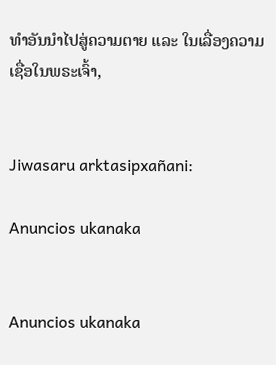ທຳອັນນຳໄປສູ່ຄວາມຕາຍ ແລະ ໃນເລື່ອງຄວາມເຊື່ອໃນພຣະເຈົ້າ,


Jiwasaru arktasipxañani:

Anuncios ukanaka


Anuncios ukanaka